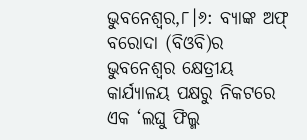ଭୁବନେଶ୍ୱର,୮।୬: ବ୍ୟାଙ୍କ ଅଫ୍ ବରୋଦା (ବିଓବି)ର ଭୁବନେଶ୍ୱର କ୍ଷେତ୍ରୀୟ କାର୍ଯ୍ୟାଳୟ ପକ୍ଷରୁ ନିକଟରେ ଏକ ‘ଲଘୁ ଫିଲ୍ମ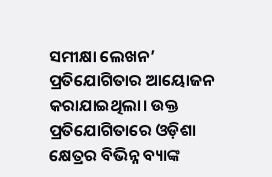ସମୀକ୍ଷା ଲେଖନ’ ପ୍ରତିଯୋଗିତାର ଆୟୋଜନ କରାଯାଇଥିଲା। ଉକ୍ତ ପ୍ରତିଯୋଗିତାରେ ଓଡ଼ିଶା କ୍ଷେତ୍ରର ବିଭିନ୍ନ ବ୍ୟାଙ୍କ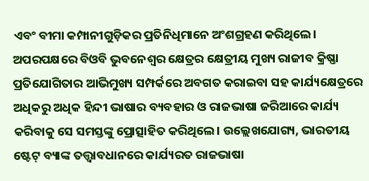ଏବଂ ବୀମା କମ୍ପାନୀଗୁଡ଼ିକର ପ୍ରତିନିଧିମାନେ ଅଂଶଗ୍ରହଣ କରିଥିଲେ। ଅପରପକ୍ଷରେ ବିଓବି ଭୁବନେଶ୍ୱର କ୍ଷେତ୍ରର କ୍ଷେତ୍ରୀୟ ମୁଖ୍ୟ ରାଜୀବ କ୍ରିଷ୍ଣା ପ୍ରତିଯୋଗିତାର ଆଭିମୁଖ୍ୟ ସମ୍ପର୍କରେ ଅବଗତ କରାଇବା ସହ କାର୍ଯ୍ୟକ୍ଷେତ୍ରରେ ଅଧିକରୁ ଅଧିକ ହିନ୍ଦୀ ଭାଷାର ବ୍ୟବହାର ଓ ରାଜଭାଷା ଜରିଆରେ କାର୍ଯ୍ୟ କରିବାକୁ ସେ ସମସ୍ତଙ୍କୁ ପ୍ରୋତ୍ସାହିତ କରିଥିଲେ। ଉଲ୍ଲେଖଯୋଗ୍ୟ, ଭାରତୀୟ ଷ୍ଟେଟ୍ ବ୍ୟାଙ୍କ ତତ୍ତ୍ୱାବଧାନରେ କାର୍ଯ୍ୟରତ ରାଜଭାଷା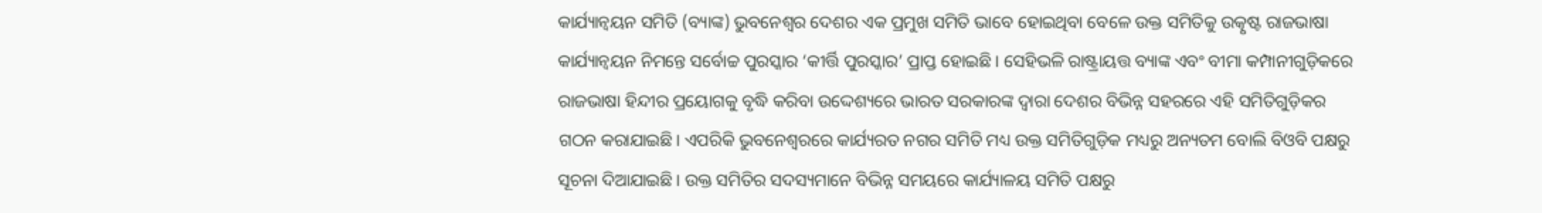କାର୍ଯ୍ୟାନ୍ବୟନ ସମିତି (ବ୍ୟାଙ୍କ) ଭୁବନେଶ୍ୱର ଦେଶର ଏକ ପ୍ରମୁଖ ସମିତି ଭାବେ ହୋଇଥିବା ବେଳେ ଉକ୍ତ ସମିତିକୁ ଉତ୍କୃଷ୍ଟ ରାଜଭାଷା କାର୍ଯ୍ୟାନ୍ବୟନ ନିମନ୍ତେ ସର୍ବୋଚ୍ଚ ପୁରସ୍କାର ‘କୀର୍ତ୍ତି ପୁରସ୍କାର’ ପ୍ରାପ୍ତ ହୋଇଛି। ସେହିଭଳି ରାଷ୍ଟ୍ରାୟତ୍ତ ବ୍ୟାଙ୍କ ଏବଂ ବୀମା କମ୍ପାନୀଗୁଡ଼ିକରେ ରାଜଭାଷା ହିନ୍ଦୀର ପ୍ରୟୋଗକୁ ବୃଦ୍ଧି କରିବା ଉଦ୍ଦେଶ୍ୟରେ ଭାରତ ସରକାରଙ୍କ ଦ୍ୱାରା ଦେଶର ବିଭିନ୍ନ ସହରରେ ଏହି ସମିତିଗୁଡ଼ିକର ଗଠନ କରାଯାଇଛି। ଏପରିକି ଭୁବନେଶ୍ୱରରେ କାର୍ଯ୍ୟରତ ନଗର ସମିତି ମଧ୍ୟ ଉକ୍ତ ସମିତିଗୁଡ଼ିକ ମଧ୍ୟରୁ ଅନ୍ୟତମ ବୋଲି ବିଓବି ପକ୍ଷରୁ ସୂଚନା ଦିଆଯାଇଛି। ଉକ୍ତ ସମିତିର ସଦସ୍ୟମାନେ ବିଭିନ୍ନ ସମୟରେ କାର୍ଯ୍ୟାଳୟ ସମିତି ପକ୍ଷରୁ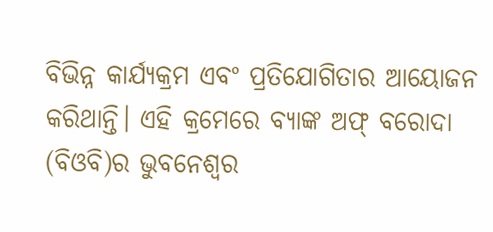ବିଭିନ୍ନ କାର୍ଯ୍ୟକ୍ରମ ଏବଂ ପ୍ରତିଯୋଗିତାର ଆୟୋଜନ କରିଥାନ୍ତି। ଏହି କ୍ରମେରେ ବ୍ୟାଙ୍କ ଅଫ୍ ବରୋଦା (ବିଓବି)ର ଭୁବନେଶ୍ୱର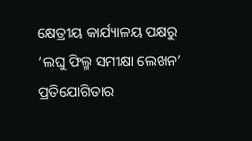କ୍ଷେତ୍ରୀୟ କାର୍ଯ୍ୟାଳୟ ପକ୍ଷରୁ ‘ଲଘୁ ଫିଲ୍ମ ସମୀକ୍ଷା ଲେଖନ’ ପ୍ରତିଯୋଗିତାର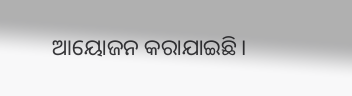ଆୟୋଜନ କରାଯାଇଛି।